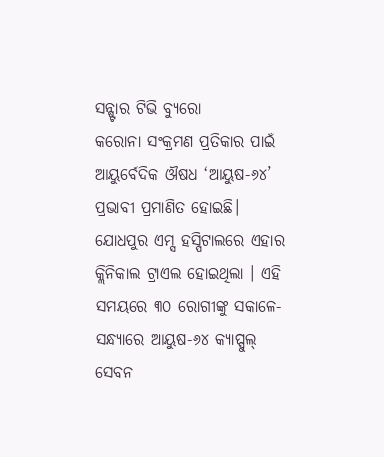ସନ୍ଷ୍ଟାର ଟିଭି ବ୍ୟୁରୋ
କରୋନା ସଂକ୍ରମଣ ପ୍ରତିକାର ପାଇଁ ଆୟୁର୍ବେଦିକ ଔଷଧ ‘ଆୟୁଷ-୬୪’ ପ୍ରଭାବୀ ପ୍ରମାଣିତ ହୋଇଛି। ଯୋଧପୁର ଏମ୍ସ ହସ୍ପିଟାଲରେ ଏହାର କ୍ଲିନିକାଲ ଟ୍ରାଏଲ ହୋଇଥିଲା । ଏହି ସମୟରେ ୩୦ ରୋଗୀଙ୍କୁ ସକାଳେ-ସନ୍ଧ୍ୟାରେ ଆୟୁଷ-୬୪ କ୍ୟାପ୍ସୁଲ୍ ସେବନ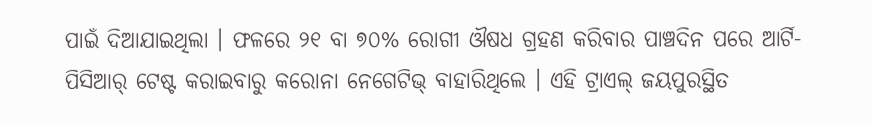ପାଇଁ ଦିଆଯାଇଥିଲା । ଫଳରେ ୨୧ ବା ୭୦% ରୋଗୀ ଔଷଧ ଗ୍ରହଣ କରିବାର ପାଞ୍ଚଦିନ ପରେ ଆର୍ଟି-ପିସିଆର୍ ଟେଷ୍ଟ କରାଇବାରୁ କରୋନା ନେଗେଟିଭ୍ ବାହାରିଥିଲେ । ଏହି ଟ୍ରାଏଲ୍ ଜୟପୁରସ୍ଥିତ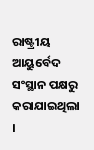ରାଷ୍ଟ୍ରୀୟ ଆୟୁର୍ବେଦ ସଂସ୍ଥାନ ପକ୍ଷରୁ କରାଯାଇଥିଲା ।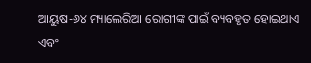ଆୟୁଷ-୬୪ ମ୍ୟାଲେରିଆ ରୋଗୀଙ୍କ ପାଇଁ ବ୍ୟବହୃତ ହୋଇଥାଏ ଏବଂ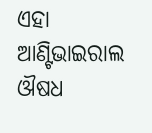ଏହା ଆଣ୍ଟିଭାଇରାଲ ଔଷଧ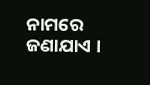ନାମରେ ଜଣାଯାଏ ।